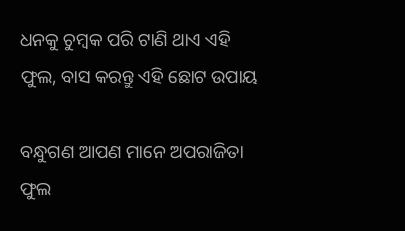ଧନକୁ ଚୁମ୍ବକ ପରି ଟାଣି ଥାଏ ଏହି ଫୁଲ, ବାସ କରନ୍ତୁ ଏହି ଛୋଟ ଉପାୟ

ବନ୍ଧୁଗଣ ଆପଣ ମାନେ ଅପରାଜିତା ଫୁଲ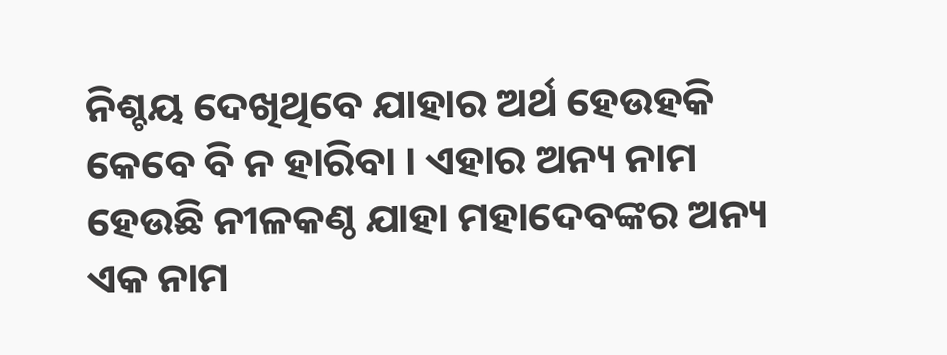ନିଶ୍ଚୟ ଦେଖିଥିବେ ଯାହାର ଅର୍ଥ ହେଉହକି କେବେ ବି ନ ହାରିବା । ଏହାର ଅନ୍ୟ ନାମ ହେଉଛି ନୀଳକଣ୍ଠ ଯାହା ମହାଦେବଙ୍କର ଅନ୍ୟ ଏକ ନାମ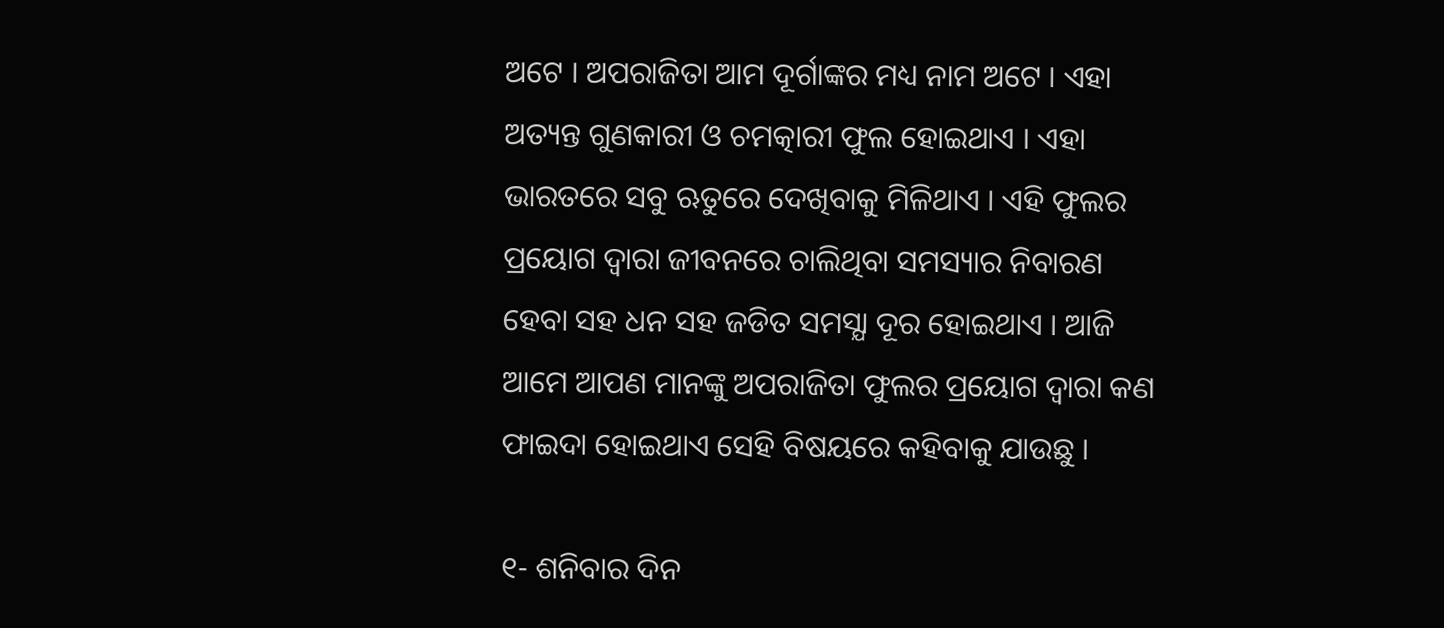ଅଟେ । ଅପରାଜିତା ଆମ ଦୂର୍ଗାଙ୍କର ମଧ୍ୟ ନାମ ଅଟେ । ଏହା ଅତ୍ୟନ୍ତ ଗୁଣକାରୀ ଓ ଚମତ୍କାରୀ ଫୁଲ ହୋଇଥାଏ । ଏହା ଭାରତରେ ସବୁ ଋତୁରେ ଦେଖିବାକୁ ମିଳିଥାଏ । ଏହି ଫୁଲର ପ୍ରୟୋଗ ଦ୍ଵାରା ଜୀବନରେ ଚାଲିଥିବା ସମସ୍ୟାର ନିବାରଣ ହେବା ସହ ଧନ ସହ ଜଡିତ ସମସ୍ଯା ଦୂର ହୋଇଥାଏ । ଆଜି ଆମେ ଆପଣ ମାନଙ୍କୁ ଅପରାଜିତା ଫୁଲର ପ୍ରୟୋଗ ଦ୍ଵାରା କଣ ଫାଇଦା ହୋଇଥାଏ ସେହି ବିଷୟରେ କହିବାକୁ ଯାଉଛୁ ।

୧- ଶନିବାର ଦିନ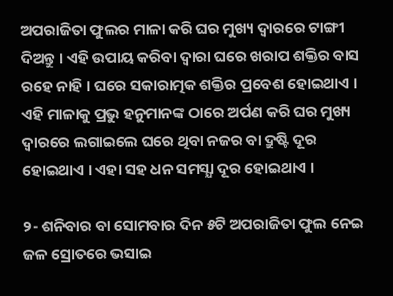ଅପରାଜିତା ଫୁଲର ମାଳା କରି ଘର ମୁଖ୍ୟ ଦ୍ଵାରରେ ଟାଙ୍ଗୀ ଦିଅନ୍ତୁ । ଏହି ଉପାୟ କରିବା ଦ୍ଵାରା ଘରେ ଖରାପ ଶକ୍ତିର ବାସ ରହେ ନାହି । ଘରେ ସକାରାତ୍ମକ ଶକ୍ତିର ପ୍ରବେଶ ହୋଇଥାଏ । ଏହି ମାଳାକୁ ପ୍ରଭୁ ହନୁମାନଙ୍କ ଠାରେ ଅର୍ପଣ କରି ଘର ମୁଖ୍ୟ ଦ୍ଵାରରେ ଲଗାଇଲେ ଘରେ ଥିବା ନଜର ବା ଦ୍ରୁଷ୍ଟି ଦୂର ହୋଇଥାଏ । ଏହା ସହ ଧନ ସମସ୍ଯା ଦୂର ହୋଇଥାଏ ।

୨- ଶନିବାର ବା ସୋମବାର ଦିନ ୫ଟି ଅପରାଜିତା ଫୁଲ ନେଇ ଜଳ ସ୍ରୋତରେ ଭସାଇ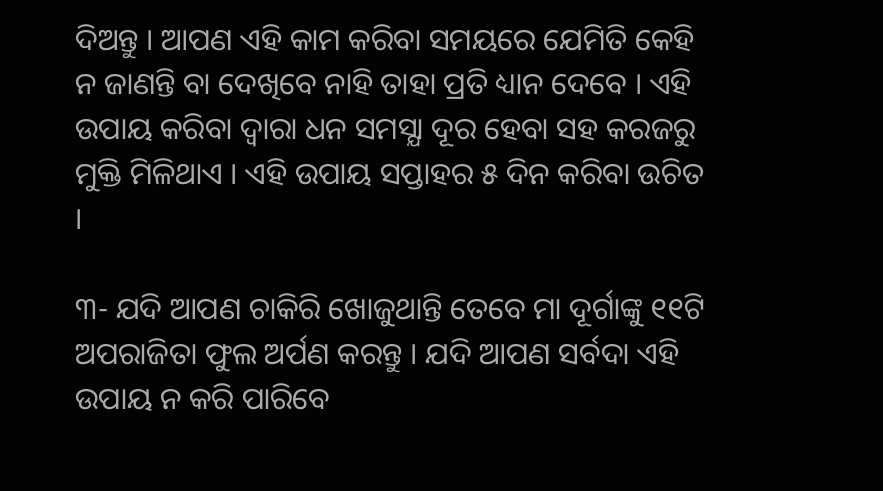ଦିଅନ୍ତୁ । ଆପଣ ଏହି କାମ କରିବା ସମୟରେ ଯେମିତି କେହି ନ ଜାଣନ୍ତି ବା ଦେଖିବେ ନାହି ତାହା ପ୍ରତି ଧ୍ୟାନ ଦେବେ । ଏହି ଉପାୟ କରିବା ଦ୍ଵାରା ଧନ ସମସ୍ଯା ଦୂର ହେବା ସହ କରଜରୁ ମୁକ୍ତି ମିଳିଥାଏ । ଏହି ଉପାୟ ସପ୍ତାହର ୫ ଦିନ କରିବା ଉଚିତ ।

୩- ଯଦି ଆପଣ ଚାକିରି ଖୋଜୁଥାନ୍ତି ତେବେ ମା ଦୂର୍ଗାଙ୍କୁ ୧୧ଟି ଅପରାଜିତା ଫୁଲ ଅର୍ପଣ କରନ୍ତୁ । ଯଦି ଆପଣ ସର୍ବଦା ଏହି ଉପାୟ ନ କରି ପାରିବେ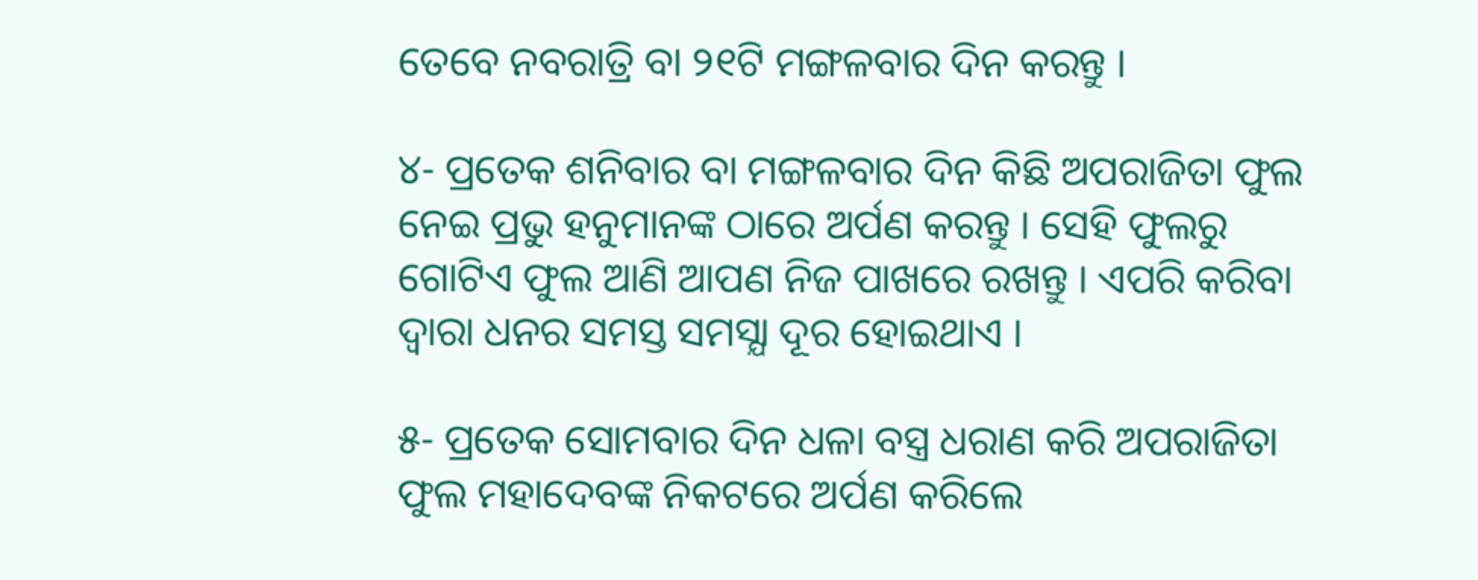ତେବେ ନବରାତ୍ରି ବା ୨୧ଟି ମଙ୍ଗଳବାର ଦିନ କରନ୍ତୁ ।

୪- ପ୍ରତେକ ଶନିବାର ବା ମଙ୍ଗଳବାର ଦିନ କିଛି ଅପରାଜିତା ଫୁଲ ନେଇ ପ୍ରଭୁ ହନୁମାନଙ୍କ ଠାରେ ଅର୍ପଣ କରନ୍ତୁ । ସେହି ଫୁଲରୁ ଗୋଟିଏ ଫୁଲ ଆଣି ଆପଣ ନିଜ ପାଖରେ ରଖନ୍ତୁ । ଏପରି କରିବା ଦ୍ଵାରା ଧନର ସମସ୍ତ ସମସ୍ଯା ଦୂର ହୋଇଥାଏ ।

୫- ପ୍ରତେକ ସୋମବାର ଦିନ ଧଳା ବସ୍ତ୍ର ଧରାଣ କରି ଅପରାଜିତା ଫୁଲ ମହାଦେବଙ୍କ ନିକଟରେ ଅର୍ପଣ କରିଲେ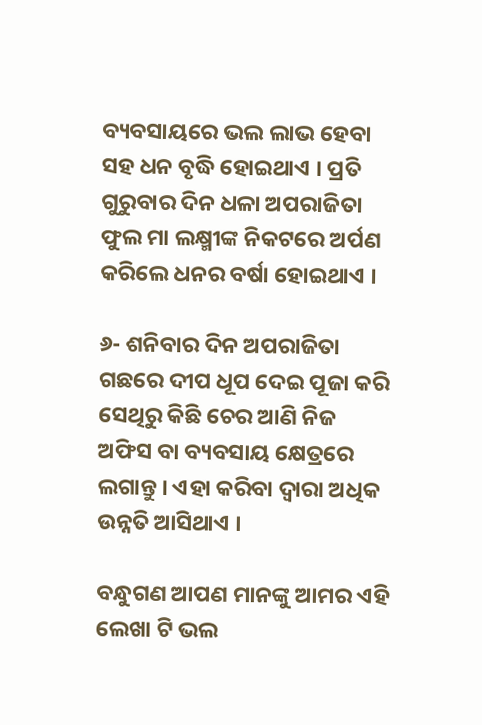ବ୍ୟବସାୟରେ ଭଲ ଲାଭ ହେବା ସହ ଧନ ବୃଦ୍ଧି ହୋଇଥାଏ । ପ୍ରତି ଗୁରୁବାର ଦିନ ଧଳା ଅପରାଜିତା ଫୁଲ ମା ଲକ୍ଷ୍ମୀଙ୍କ ନିକଟରେ ଅର୍ପଣ କରିଲେ ଧନର ବର୍ଷା ହୋଇଥାଏ ।

୬- ଶନିବାର ଦିନ ଅପରାଜିତା ଗଛରେ ଦୀପ ଧୂପ ଦେଇ ପୂଜା କରି ସେଥିରୁ କିଛି ଚେର ଆଣି ନିଜ ଅଫିସ ବା ବ୍ୟବସାୟ କ୍ଷେତ୍ରରେ ଲଗାନ୍ତୁ । ଏହା କରିବା ଦ୍ଵାରା ଅଧିକ ଉନ୍ନତି ଆସିଥାଏ ।

ବନ୍ଧୁଗଣ ଆପଣ ମାନଙ୍କୁ ଆମର ଏହି ଲେଖା ଟି ଭଲ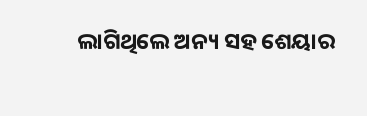ଲାଗିଥିଲେ ଅନ୍ୟ ସହ ଶେୟାର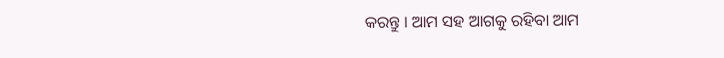କରନ୍ତୁ । ଆମ ସହ ଆଗକୁ ରହିବା ଆମ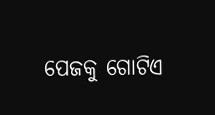ପେଜକୁ ଗୋଟିଏ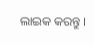ଲାଇକ କରନ୍ତୁ ।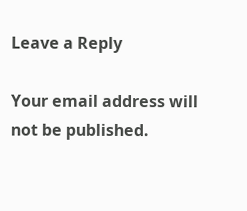Leave a Reply

Your email address will not be published.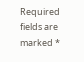Required fields are marked *